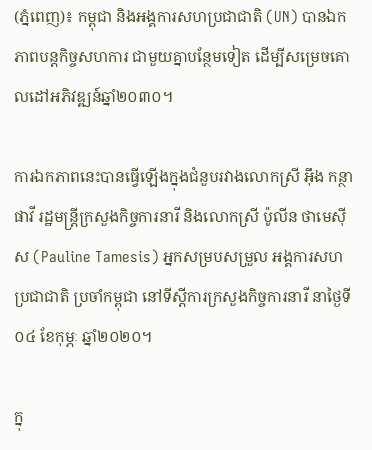(ភ្នំពេញ)៖ កម្ពុជា និងអង្គការសហប្រជាជាតិ (UN) បានឯកភាពបន្តកិច្ចសហការ ជាមួយគ្នាបន្ថែមទៀត ដើម្បីសម្រេចគោលដៅអភិវឌ្ឍន៍ឆ្នាំ២០៣០។

ការឯកភាពនេះបានធ្វើឡើងក្នុងជំនួបរវាងលោកស្រី អ៊ឹង កន្ថាផាវី រដ្ឋមន្ត្រីក្រសួងកិច្ចការនារី និងលោកស្រី ប៉ូលីន ថាមេស៊ីស (Pauline Tamesis) អ្នកសម្របសម្រួល អង្គការសហប្រជាជាតិ ប្រចាំកម្ពុជា នៅទីស្ដីការក្រសួងកិច្ចការនារី នាថ្ងៃទី០៤ ខែកុម្ភៈ ឆ្នាំ២០២០។

ក្នុ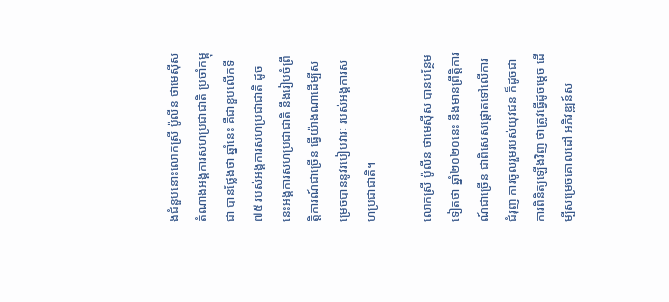ងជំនួបនោះលោកស្រី ប៉ូលីន ថាមេស៊ីស តំណាងអង្គការសហប្រជាជាតិ ប្រចាំកម្ពុជា បានថ្លែងថា ឆ្នាំនេះ គឺជាខួបលើកទី៧៥ របស់អង្គការសហប្រជាជាតិ ដូចនេះអង្គការសហប្រជាជាតិ នឹងរៀបចំព្រឹត្តិការណ៍ជាច្រើន ធ្វើយ៉ាងណាដើម្បីសម្រេចបាននូវរបៀបវារៈ របស់អង្គការសហប្រជាជាតិ។

លោកស្រី ប៉ូលីន ថាមេស៊ីស បានបន្ថែមទៀតថា ឆ្នាំ២០២០នេះ នឹងមានព្រឹត្តិការណ៍ជាច្រើន ជាពិសេសផ្ដោតទៅលើការជំរុញ ការចូលរួមរបស់យុវជន ក៏ដូចជាការពិនិត្យឡើងវិញ ថាត្រូវធ្វើដូចម្តេច ដើម្បីសម្រេចគោលដៅ អភិវឌ្ឍន៍ស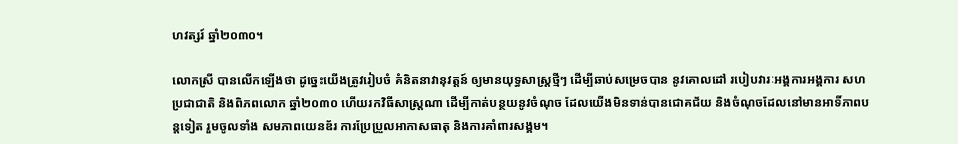ហវត្សរ៍ ឆ្នាំ២០៣០។

លោកស្រី បានលើកឡើងថា ដូច្នេះយើងត្រូវរៀបចំ គំនិតនាវានុវត្តន៍ ឲ្យមានយុទ្ធសាស្ត្រថ្មីៗ ដើម្បីឆាប់សម្រេចបាន នូវគោលដៅ របៀបវារៈអង្គការអង្គការ សហប្រជាជាតិ និងពិភពលោក ឆ្នាំ២០៣០ ហើយរកវិធីសាស្ត្រណា ដើម្បីកាត់បន្ថយនូវចំណុច ដែលយើងមិនទាន់បានជោគជ័យ និងចំណុចដែលនៅមានអាទិ៍ភាពបន្តទៀត រួមចូលទាំង សមភាពយេនឌ័រ ការប្រែប្រួលអាកាសធាតុ និងការគាំពារសង្គម។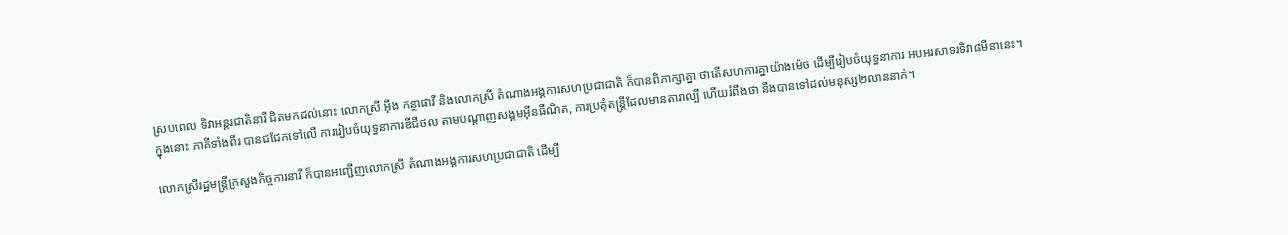ស្របពេល ទិវាអន្តរជាតិនារី ជិតមកដល់នោះ លោកស្រី អ៊ឹង កន្ថាផាវី និងលោកស្រី តំណាងអង្គការសហប្រជាជាតិ ក៏បានពិភាក្សាគ្នា ថាតើសហការគ្នាយ៉ាងម៉េច ដើម្បីរៀបចំយុទ្ធនាការ អបអរសាទរទិវា៨មីនានេះ។ ក្នុងនោះ ភាគីទាំងពីរ បានជជែកទៅលើ ការរៀបចំយុទ្ធនាការឌីជីថល តាមបណ្ដាញសង្គមអ៊ីនធឺណិត, ការប្រគុំតន្ត្រីដែលមានតារាល្បី ហើយរំពឹងថា នឹងបានទៅដល់មនុស្ស២លាននាក់។

លោកស្រីរដ្ឋមន្ត្រីក្រសួងកិច្ចការនារី ក៏បានអញ្ជើញលោកស្រី តំណាងអង្គការសហប្រជាជាតិ ដើម្បី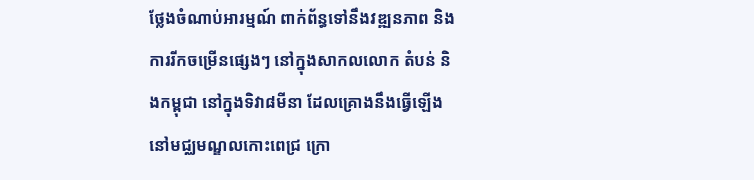ថ្លែងចំណាប់អារម្មណ៍ ពាក់ព័ន្ធទៅនឹងវឌ្ឍនភាព និងការរីកចម្រើនផ្សេងៗ នៅក្នុងសាកលលោក តំបន់ និងកម្ពុជា នៅក្នុងទិវា៨មីនា ដែលគ្រោងនឹងធ្វើឡើង នៅមជ្ឈមណ្ឌលកោះពេជ្រ ក្រោ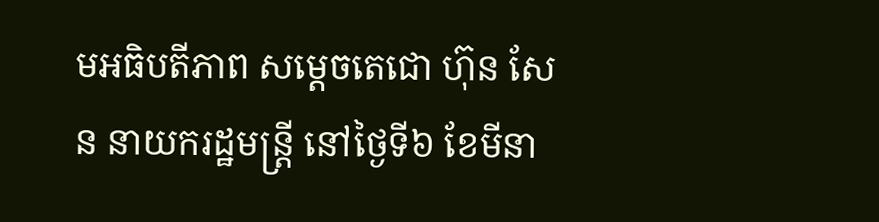មអធិបតីភាព សម្ដេចតេជោ ហ៊ុន សែន នាយករដ្ឋមន្ត្រី នៅថ្ងៃទី៦ ខែមីនា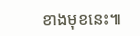ខាងមុខនេះ៕